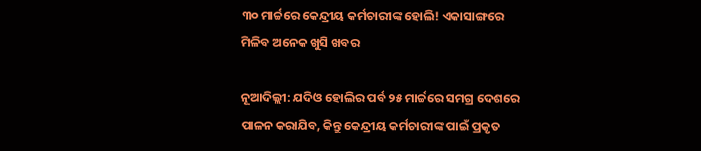୩୦ ମାର୍ଚ୍ଚରେ କେନ୍ଦ୍ରୀୟ କର୍ମଚାରୀଙ୍କ ହୋଲି! ଏକାସାଙ୍ଗରେ ମିଳିବ ଅନେକ ଖୁସି ଖବର

ନୂଆଦିଲ୍ଲୀ: ଯଦିଓ ହୋଲିର ପର୍ବ ୨୫ ମାର୍ଚ୍ଚରେ ସମଗ୍ର ଦେଶରେ ପାଳନ କରାଯିବ, କିନ୍ତୁ କେନ୍ଦ୍ରୀୟ କର୍ମଚାରୀଙ୍କ ପାଇଁ ପ୍ରକୃତ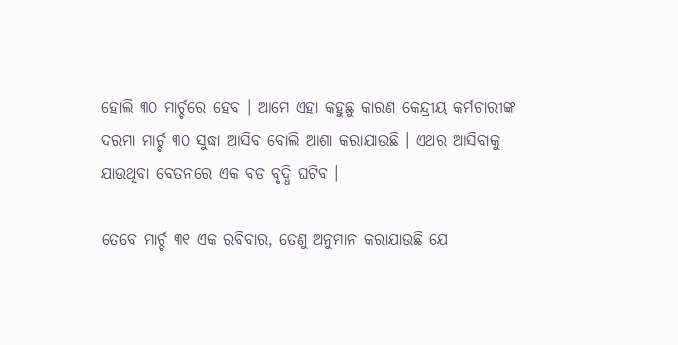ହୋଲି ୩୦ ମାର୍ଚ୍ଚରେ ହେବ । ଆମେ ଏହା କହୁଛୁ କାରଣ କେନ୍ଦ୍ରୀୟ କର୍ମଚାରୀଙ୍କ ଦରମା ମାର୍ଚ୍ଚ ୩୦ ସୁଦ୍ଧା ଆସିବ ବୋଲି ଆଶା କରାଯାଉଛି । ଏଥର ଆସିବାକୁ ଯାଉଥିବା ବେତନରେ ଏକ ବଡ ବୃଦ୍ଧି ଘଟିବ ।

ତେବେ ମାର୍ଚ୍ଚ ୩୧ ଏକ ରବିବାର, ତେଣୁ ଅନୁମାନ କରାଯାଉଛି ଯେ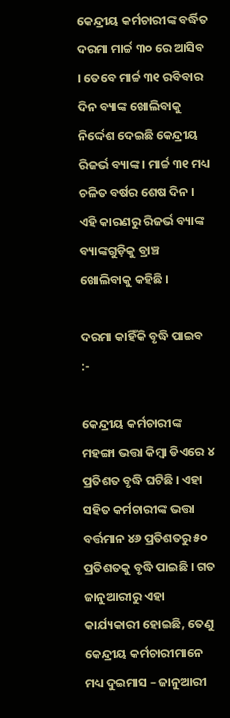କେନ୍ଦ୍ରୀୟ କର୍ମଚାରୀଙ୍କ ବର୍ଦ୍ଧିତ ଦରମା ମାର୍ଚ୍ଚ ୩୦ ରେ ଆସିବ । ତେବେ ମାର୍ଚ୍ଚ ୩୧ ରବିବାର ଦିନ ବ୍ୟାଙ୍କ ଖୋଲିବାକୁ ନିର୍ଦ୍ଦେଶ ଦେଇଛି କେନ୍ଦ୍ରୀୟ ରିଜର୍ଭ ବ୍ୟାଙ୍କ । ମାର୍ଚ୍ଚ ୩୧ ମଧ୍ୟ ଚଳିତ ବର୍ଷର ଶେଷ ଦିନ । ଏହି କାରଣରୁ ରିଜର୍ଭ ବ୍ୟାଙ୍କ ବ୍ୟାଙ୍କଗୁଡ଼ିକୁ ବ୍ରାଞ୍ଚ ଖୋଲିବାକୁ କହିଛି ।

ଦରମା କାହିଁକି ବୃଦ୍ଧି ପାଇବ :-

କେନ୍ଦ୍ରୀୟ କର୍ମଚାରୀଙ୍କ ମହଙ୍ଗା ଭତ୍ତା କିମ୍ବା ଡିଏରେ ୪ ପ୍ରତିଶତ ବୃଦ୍ଧି ଘଟିଛି । ଏହା ସହିତ କର୍ମଚାରୀଙ୍କ ଭତ୍ତା ବର୍ତ୍ତମାନ ୪୬ ପ୍ରତିଶତରୁ ୫୦ ପ୍ରତିଶତକୁ ବୃଦ୍ଧି ପାଇଛି । ଗତ ଜାନୁଆରୀରୁ ଏହା କାର୍ଯ୍ୟକାରୀ ହୋଇଛି, ତେଣୁ କେନ୍ଦ୍ରୀୟ କର୍ମଚାରୀମାନେ ମଧ୍ୟ ଦୁଇମାସ – ଜାନୁଆରୀ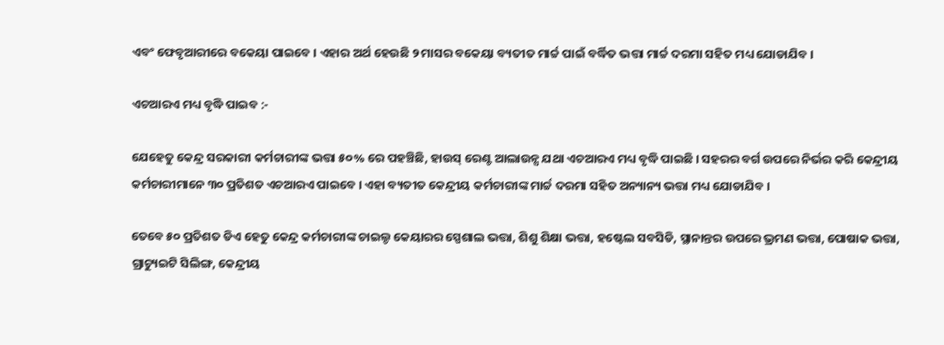ଏବଂ ଫେବୃଆରୀରେ ବକେୟା ପାଇବେ । ଏହାର ଅର୍ଥ ହେଉଛି ୨ ମାସର ବକେୟା ବ୍ୟତୀତ ମାର୍ଚ୍ଚ ପାଇଁ ବର୍ଦ୍ଧିତ ଭତ୍ତା ମାର୍ଚ୍ଚ ଦରମା ସହିତ ମଧ୍ୟ ଯୋଡାଯିବ ।

ଏଚଆରଏ ମଧ୍ୟ ବୃଦ୍ଧି ପାଇବ :-

ଯେହେତୁ କେନ୍ଦ୍ର ସରକାରୀ କର୍ମଚାରୀଙ୍କ ଭତ୍ତା ୫୦% ରେ ପହଞ୍ଚିଛି, ହାଉସ୍ ରେଣ୍ଟ ଆଲାଉନ୍ସ ଯଥା ଏଚଆରଏ ମଧ୍ୟ ବୃଦ୍ଧି ପାଇଛି । ସହରର ବର୍ଗ ଉପରେ ନିର୍ଭର କରି କେନ୍ଦ୍ରୀୟ କର୍ମଚାରୀମାନେ ୩୦ ପ୍ରତିଶତ ଏଚଆରଏ ପାଇବେ । ଏହା ବ୍ୟତୀତ କେନ୍ଦ୍ରୀୟ କର୍ମଚାରୀଙ୍କ ମାର୍ଚ୍ଚ ଦରମା ସହିତ ଅନ୍ୟାନ୍ୟ ଭତ୍ତା ମଧ୍ୟ ଯୋଡାଯିବ ।

ତେବେ ୫୦ ପ୍ରତିଶତ ଡିଏ ହେତୁ କେନ୍ଦ୍ର କର୍ମଚାରୀଙ୍କ ଚାଇଲ୍ଡ କେୟାରର ସ୍ପେଶାଲ ଭତ୍ତା, ଶିଶୁ ଶିକ୍ଷା ଭତ୍ତା, ହଷ୍ଟେଲ ସବସିଡି, ସ୍ଥାନାନ୍ତର ଉପରେ ଭ୍ରମଣ ଭତ୍ତା, ପୋଷାକ ଭତ୍ତା, ଗ୍ରାଚ୍ୟୁଇଟି ସିଲିଙ୍ଗ, କେନ୍ଦ୍ରୀୟ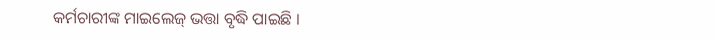କର୍ମଚାରୀଙ୍କ ମାଇଲେଜ୍ ଭତ୍ତା ବୃଦ୍ଧି ପାଇଛି ।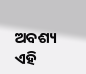ଅବଶ୍ୟ ଏହି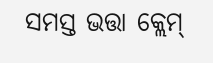ସମସ୍ତ ଭତ୍ତା କ୍ଲେମ୍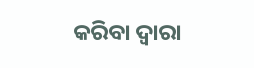କରିବା ଦ୍ୱାରା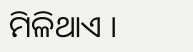ମିଳିଥାଏ ।